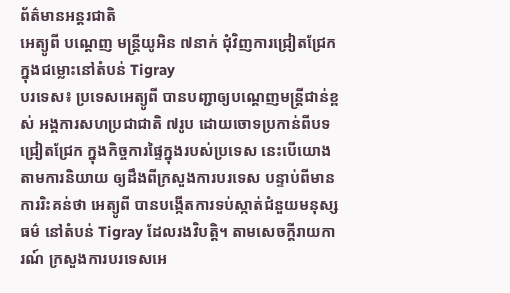ព័ត៌មានអន្តរជាតិ
អេត្យូពី បណ្ដេញ មន្ត្រីយូអិន ៧នាក់ ជុំវិញការជ្រៀតជ្រែក ក្នុងជម្លោះនៅតំបន់ Tigray
បរទេស៖ ប្រទេសអេត្យូពី បានបញ្ជាឲ្យបណ្ដេញមន្ត្រីជាន់ខ្ពស់ អង្គការសហប្រជាជាតិ ៧រូប ដោយចោទប្រកាន់ពីបទជ្រៀតជ្រែក ក្នុងកិច្ចការផ្ទៃក្នុងរបស់ប្រទេស នេះបើយោងតាមការនិយាយ ឲ្យដឹងពីក្រសួងការបរទេស បន្ទាប់ពីមានការរិះគន់ថា អេត្យូពី បានបង្កើតការទប់ស្កាត់ជំនួយមនុស្សធម៌ នៅតំបន់ Tigray ដែលរងវិបត្តិ។ តាមសេចក្តីរាយការណ៍ ក្រសួងការបរទេសអេ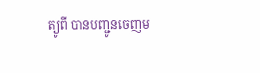ត្យូពី បានបញ្ជូនចេញម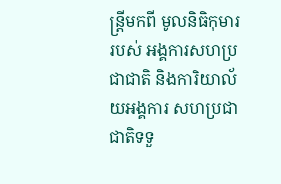ន្ត្រីមកពី មូលនិធិកុមាររបស់ អង្គការសហប្រជាជាតិ និងការិយាល័យអង្គការ សហប្រជាជាតិទទួ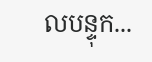លបន្ទុក...